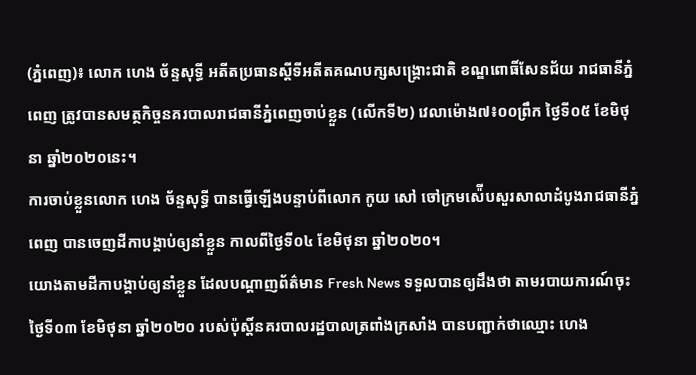(ភ្នំពេញ)៖ លោក ហេង ច័ន្ទសុទ្ធី អតីតប្រធានស្តីទីអតីតគណបក្សសង្គ្រោះជាតិ ខណ្ឌពោធិ៍សែនជ័យ រាជធានីភ្នំពេញ ត្រូវបានសមត្ថកិច្ចនគរបាលរាជធានីភ្នំពេញចាប់ខ្លួន (លើកទី២) វេលាម៉ោង៧៖០០ព្រឹក ថ្ងៃទី០៥ ខែមិថុនា ឆ្នាំ២០២០នេះ។
ការចាប់ខ្លួនលោក ហេង ច័ន្ទសុទ្ធី បានធ្វើឡើងបន្ទាប់ពីលោក កូយ សៅ ចៅក្រមស៉ើបសួរសាលាដំបូងរាជធានីភ្នំពេញ បានចេញដីកាបង្គាប់ឲ្យនាំខ្លួន កាលពីថ្ងៃទី០៤ ខែមិថុនា ឆ្នាំ២០២០។
យោងតាមដីកាបង្គាប់ឲ្យនាំខ្លួន ដែលបណ្តាញព័ត៌មាន Fresh News ទទួលបានឲ្យដឹងថា តាមរបាយការណ៍ចុះថ្ងៃទី០៣ ខែមិថុនា ឆ្នាំ២០២០ របស់ប៉ុស្តិ៍នគរបាលរដ្ឋបាលត្រពាំងក្រសាំង បានបញ្ជាក់ថាឈ្មោះ ហេង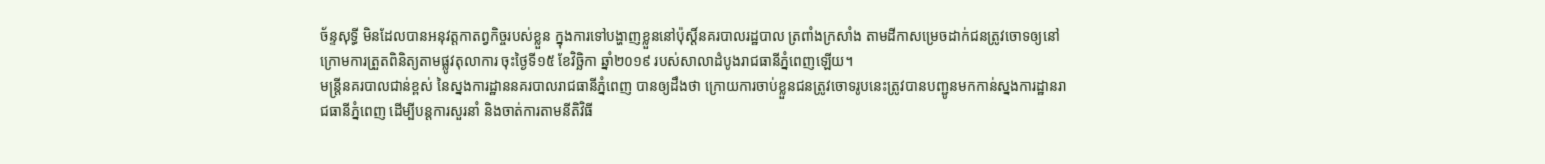ច័ន្ទសុទ្ធី មិនដែលបានអនុវត្តកាតព្វកិច្ចរបស់ខ្លួន ក្នុងការទៅបង្ហាញខ្លួននៅប៉ុស្តិ៍នគរបាលរដ្ឋបាល ត្រពាំងក្រសាំង តាមដីកាសម្រេចដាក់ជនត្រូវចោទឲ្យនៅក្រោមការត្រួតពិនិត្យតាមផ្លូវតុលាការ ចុះថ្ងៃទី១៥ ខែវិច្ឆិកា ឆ្នាំ២០១៩ របស់សាលាដំបូងរាជធានីភ្នំពេញឡើយ។
មន្រ្តីនគរបាលជាន់ខ្ពស់ នៃស្នងការដ្ឋាននគរបាលរាជធានីភ្នំពេញ បានឲ្យដឹងថា ក្រោយការចាប់ខ្លួនជនត្រូវចោទរូបនេះត្រូវបានបញ្ជូនមកកាន់ស្នងការដ្ឋានរាជធានីភ្នំពេញ ដើម្បីបន្តការសួរនាំ និងចាត់ការតាមនីតិវិធី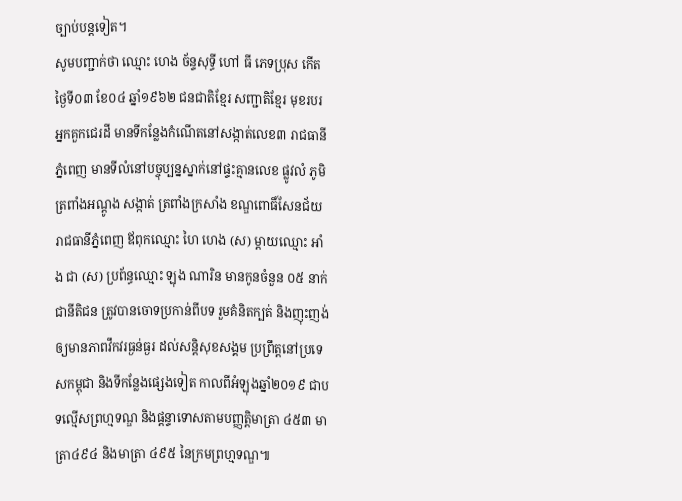ច្បាប់បន្តទៀត។
សូមបញ្ជាក់ថា ឈ្មោះ ហេង ច័ន្ទសុទ្ធី ហៅ ធី ភេទប្រុស កើតថ្ងៃទី០៣ ខែ០៤ ឆ្នាំ១៩៦២ ជនជាតិខ្មែរ សញ្ជាតិខ្មែរ មុខរបរ អ្នកគួកជេរដី មានទីកន្លែងកំណើតនៅសង្កាត់លេខ៣ រាជធានីភ្នំពេញ មានទីលំនៅបច្ចុប្បន្នស្នាក់នៅផ្ទះគ្មានលេខ ផ្លូវលំ ភូមិត្រពាំងអណ្ដូង សង្កាត់ ត្រពាំងក្រសាំង ខណ្ឌពោធិ៍សែនជ័យ រាជធានីភ្នំពេញ ឪពុកឈ្មោះ ហៃ ហេង (ស) ម្ដាយឈ្មោះ អាំង ជា (ស) ប្រព័ន្ធឈ្មោះ ឡុង ណារិន មានកូនចំនួន ០៥ នាក់ ជានីតិជន ត្រូវបានចោទប្រកាន់ពីបទ រួមគំនិតក្បត់ និងញុះញង់ឲ្យមានភាពវឹកវរធ្ងន់ធ្ងរ ដល់សន្តិសុខសង្គម ប្រព្រឹត្តនៅប្រទេសកម្ពុជា និងទីកន្លែងផ្សេងទៀត កាលពីអំឡុងឆ្នាំ២០១៩ ជាបទល្មើសព្រហ្មទណ្ឌ និងផ្តន្ទាទោសតាមបញ្ញត្តិមាត្រា ៤៥៣ មាត្រា៤៩៤ និងមាត្រា ៤៩៥ នៃក្រមព្រហ្មទណ្ឌ៕